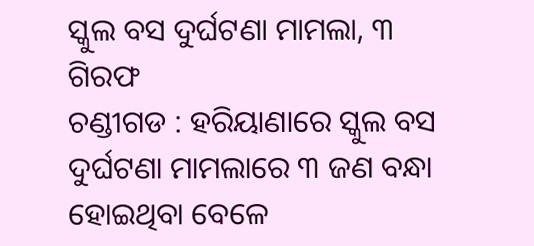ସ୍କୁଲ ବସ ଦୁର୍ଘଟଣା ମାମଲା, ୩ ଗିରଫ
ଚଣ୍ଡୀଗଡ : ହରିୟାଣାରେ ସ୍କୁଲ ବସ ଦୁର୍ଘଟଣା ମାମଲାରେ ୩ ଜଣ ବନ୍ଧା ହୋଇଥିବା ବେଳେ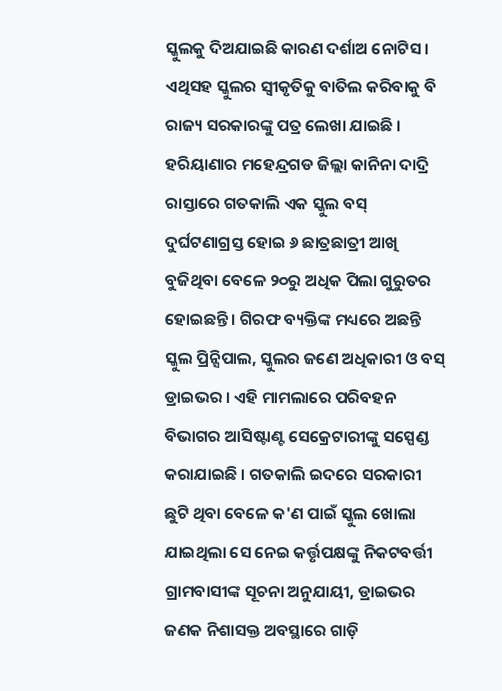ସ୍କୁଲକୁ ଦିଅଯାଇଛି କାରଣ ଦର୍ଶାଅ ନୋଟିସ । ଏଥିସହ ସ୍କୁଲର ସ୍ୱୀକୃତିକୁ ବାତିଲ କରିବାକୁ ବି ରାଜ୍ୟ ସରକାରଙ୍କୁ ପତ୍ର ଲେଖା ଯାଇଛି । ହରିୟାଣାର ମହେନ୍ଦ୍ରଗଡ ଜିଲ୍ଲା କାନିନା ଦାଦ୍ରି ରାସ୍ତାରେ ଗତକାଲି ଏକ ସ୍କୁଲ ବସ୍ ଦୁର୍ଘଟଣାଗ୍ରସ୍ତ ହୋଇ ୬ ଛାତ୍ରଛାତ୍ରୀ ଆଖି ବୁଜିଥିବା ବେଳେ ୨୦ରୁ ଅଧିକ ପିଲା ଗୁରୁତର ହୋଇଛନ୍ତି । ଗିରଫ ବ୍ୟକ୍ତିଙ୍କ ମଧ୍ୟରେ ଅଛନ୍ତି ସ୍କୁଲ ପ୍ରିନ୍ସିପାଲ, ସ୍କୁଲର ଜଣେ ଅଧିକାରୀ ଓ ବସ୍ ଡ୍ରାଇଭର । ଏହି ମାମଲାରେ ପରିବହନ ବିଭାଗର ଆସିଷ୍ଟାଣ୍ଟ ସେକ୍ରେଟାରୀଙ୍କୁ ସସ୍ପେଣ୍ଡ କରାଯାଇଛି । ଗତକାଲି ଇଦରେ ସରକାରୀ ଛୁଟି ଥିବା ବେଳେ କ'ଣ ପାଇଁ ସ୍କୁଲ ଖୋଲା ଯାଇଥିଲା ସେ ନେଇ କର୍ତ୍ତୃପକ୍ଷଙ୍କୁ ନିକଟବର୍ତ୍ତୀ ଗ୍ରାମବାସୀଙ୍କ ସୂଚନା ଅନୁଯାୟୀ, ଡ୍ରାଇଭର ଜଣକ ନିଶାସକ୍ତ ଅବସ୍ଥାରେ ଗାଡ଼ି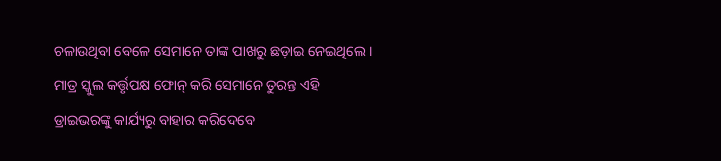ଚଳାଉଥିବା ବେଳେ ସେମାନେ ତାଙ୍କ ପାଖରୁ ଛଡ଼ାଇ ନେଇଥିଲେ । ମାତ୍ର ସ୍କୁଲ କର୍ତ୍ତୃପକ୍ଷ ଫୋନ୍ କରି ସେମାନେ ତୁରନ୍ତ ଏହି ଡ୍ରାଇଭରଙ୍କୁ କାର୍ଯ୍ୟରୁ ବାହାର କରିଦେବେ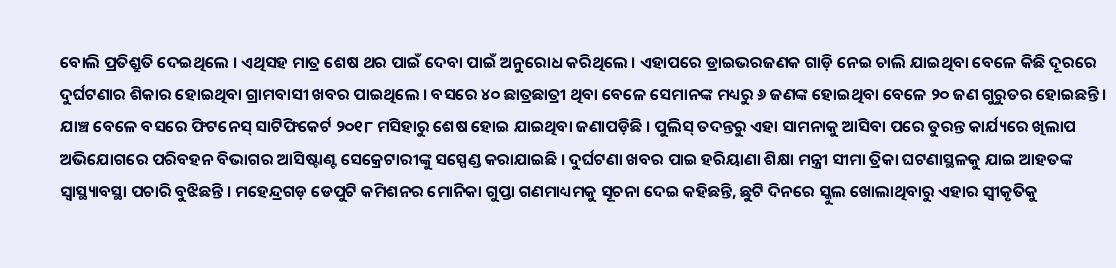ବୋଲି ପ୍ରତିଶ୍ରୁତି ଦେଇଥିଲେ । ଏଥିସହ ମାତ୍ର ଶେଷ ଥର ପାଇଁ ଦେବା ପାଇଁ ଅନୁରୋଧ କରିଥିଲେ । ଏହାପରେ ଡ୍ରାଇଭରଜଣକ ଗାଡ଼ି ନେଇ ଚାଲି ଯାଇଥିବା ବେଳେ କିଛି ଦୂରରେ ଦୁର୍ଘଟଣାର ଶିକାର ହୋଇଥିବା ଗ୍ରାମବାସୀ ଖବର ପାଇଥିଲେ । ବସରେ ୪୦ ଛାତ୍ରଛାତ୍ରୀ ଥିବା ବେଳେ ସେମାନଙ୍କ ମଧ୍ୟରୁ ୬ ଜଣଙ୍କ ହୋଇଥିବା ବେଳେ ୨୦ ଜଣ ଗୁରୁତର ହୋଇଛନ୍ତି । ଯାଞ୍ଚ ବେଳେ ବସରେ ଫିଟନେସ୍ ସାଟିଫିକେର୍ଟ ୨୦୧୮ ମସିହାରୁ ଶେଷ ହୋଇ ଯାଇଥିବା ଜଣାପଡ଼ିଛି । ପୁଲିସ୍ ତଦନ୍ତରୁ ଏହା ସାମନାକୁ ଆସିବା ପରେ ତୁରନ୍ତ କାର୍ଯ୍ୟରେ ଖିଲାପ ଅଭିଯୋଗରେ ପରିବହନ ବିଭାଗର ଆସିଷ୍ଟାଣ୍ଟ ସେକ୍ରେଟାରୀଙ୍କୁ ସସ୍ପେଣ୍ଡ କରାଯାଇଛି । ଦୁର୍ଘଟଣା ଖବର ପାଇ ହରିୟାଣା ଶିକ୍ଷା ମନ୍ତ୍ରୀ ସୀମା ତ୍ରିକା ଘଟଣାସ୍ଥଳକୁ ଯାଇ ଆହତଙ୍କ ସ୍ୱାସ୍ଥ୍ୟାବସ୍ଥା ପଚାରି ବୁଝିଛନ୍ତି । ମହେନ୍ଦ୍ରଗଡ଼ ଡେପୁଟି କମିଶନର ମୋନିକା ଗୁପ୍ତା ଗଣମାଧ୍ୟମକୁ ସୂଚନା ଦେଇ କହିଛନ୍ତି, ଛୁଟି ଦିନରେ ସ୍କୁଲ ଖୋଲାଥିବାରୁ ଏହାର ସ୍ୱୀକୃତିକୁ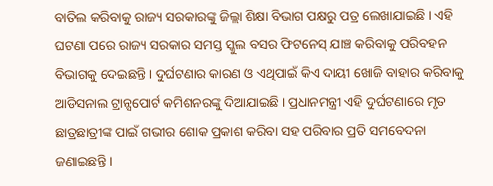ବାତିଲ କରିବାକୁ ରାଜ୍ୟ ସରକାରଙ୍କୁ ଜିଲ୍ଲା ଶିକ୍ଷା ବିଭାଗ ପକ୍ଷରୁ ପତ୍ର ଲେଖାଯାଇଛି । ଏହି ଘଟଣା ପରେ ରାଜ୍ୟ ସରକାର ସମସ୍ତ ସ୍କୁଲ ବସର ଫିଟନେସ୍ ଯାଞ୍ଚ କରିବାକୁ ପରିବହନ ବିଭାଗକୁ ଦେଇଛନ୍ତି । ଦୁର୍ଘଟଣାର କାରଣ ଓ ଏଥିପାଇଁ କିଏ ଦାୟୀ ଖୋଜି ବାହାର କରିବାକୁ ଆଡିସନାଲ ଟ୍ରାନ୍ସପୋର୍ଟ କମିଶନରଙ୍କୁ ଦିଆଯାଇଛି । ପ୍ରଧାନମନ୍ତ୍ରୀ ଏହି ଦୁର୍ଘଟଣାରେ ମୃତ ଛାତ୍ରଛାତ୍ରୀଙ୍କ ପାଇଁ ଗଭୀର ଶୋକ ପ୍ରକାଶ କରିବା ସହ ପରିବାର ପ୍ରତି ସମବେଦନା ଜଣାଇଛନ୍ତି ।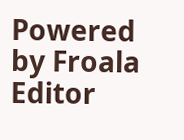Powered by Froala Editor